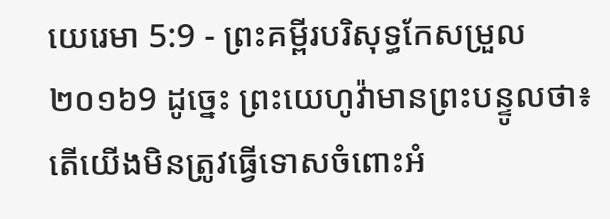យេរេមា 5:9 - ព្រះគម្ពីរបរិសុទ្ធកែសម្រួល ២០១៦9 ដូច្នេះ ព្រះយេហូវ៉ាមានព្រះបន្ទូលថា៖ តើយើងមិនត្រូវធ្វើទោសចំពោះអំ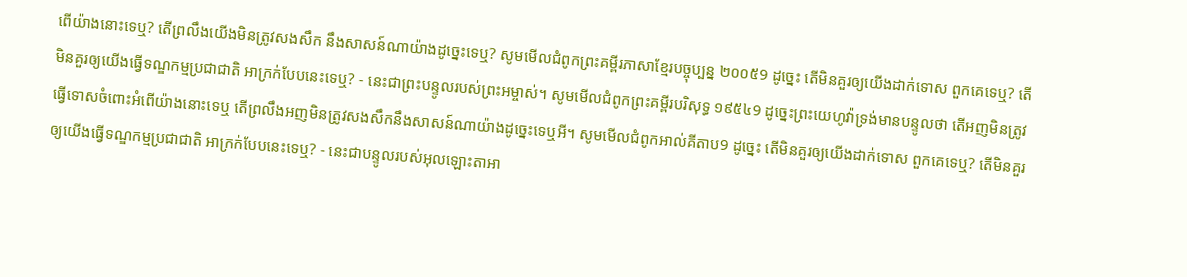ពើយ៉ាងនោះទេឬ? តើព្រលឹងយើងមិនត្រូវសងសឹក នឹងសាសន៍ណាយ៉ាងដូច្នេះទេឬ? សូមមើលជំពូកព្រះគម្ពីរភាសាខ្មែរបច្ចុប្បន្ន ២០០៥9 ដូច្នេះ តើមិនគួរឲ្យយើងដាក់ទោស ពួកគេទេឬ? តើមិនគួរឲ្យយើងធ្វើទណ្ឌកម្មប្រជាជាតិ អាក្រក់បែបនេះទេឬ? - នេះជាព្រះបន្ទូលរបស់ព្រះអម្ចាស់។ សូមមើលជំពូកព្រះគម្ពីរបរិសុទ្ធ ១៩៥៤9 ដូច្នេះព្រះយេហូវ៉ាទ្រង់មានបន្ទូលថា តើអញមិនត្រូវធ្វើទោសចំពោះអំពើយ៉ាងនោះទេឬ តើព្រលឹងអញមិនត្រូវសងសឹកនឹងសាសន៍ណាយ៉ាងដូច្នេះទេឬអី។ សូមមើលជំពូកអាល់គីតាប9 ដូច្នេះ តើមិនគួរឲ្យយើងដាក់ទោស ពួកគេទេឬ? តើមិនគួរឲ្យយើងធ្វើទណ្ឌកម្មប្រជាជាតិ អាក្រក់បែបនេះទេឬ? - នេះជាបន្ទូលរបស់អុលឡោះតាអា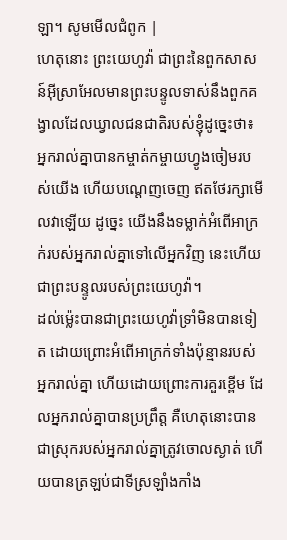ឡា។ សូមមើលជំពូក |
ហេតុនោះ ព្រះយេហូវ៉ា ជាព្រះនៃពួកសាសន៍អ៊ីស្រាអែលមានព្រះបន្ទូលទាស់នឹងពួកគង្វាលដែលឃ្វាលជនជាតិរបស់ខ្ញុំដូច្នេះថា៖ អ្នករាល់គ្នាបានកម្ចាត់កម្ចាយហ្វូងចៀមរបស់យើង ហើយបណ្តេញចេញ ឥតថែរក្សាមើលវាឡើយ ដូច្នេះ យើងនឹងទម្លាក់អំពើអាក្រក់របស់អ្នករាល់គ្នាទៅលើអ្នកវិញ នេះហើយជាព្រះបន្ទូលរបស់ព្រះយេហូវ៉ា។
ដល់ម៉្លេះបានជាព្រះយេហូវ៉ាទ្រាំមិនបានទៀត ដោយព្រោះអំពើអាក្រក់ទាំងប៉ុន្មានរបស់អ្នករាល់គ្នា ហើយដោយព្រោះការគួរខ្ពើម ដែលអ្នករាល់គ្នាបានប្រព្រឹត្ត គឺហេតុនោះបានជាស្រុករបស់អ្នករាល់គ្នាត្រូវចោលស្ងាត់ ហើយបានត្រឡប់ជាទីស្រឡាំងកាំង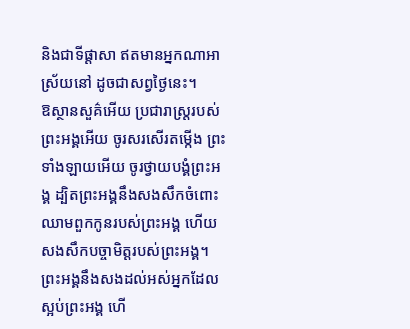និងជាទីផ្ដាសា ឥតមានអ្នកណាអាស្រ័យនៅ ដូចជាសព្វថ្ងៃនេះ។
ឱស្ថានសួគ៌អើយ ប្រជារាស្ត្ររបស់ព្រះអង្គអើយ ចូរសរសើរតម្កើង ព្រះទាំងឡាយអើយ ចូរថ្វាយបង្គំព្រះអង្គ ដ្បិតព្រះអង្គនឹងសងសឹកចំពោះឈាមពួកកូនរបស់ព្រះអង្គ ហើយសងសឹកបច្ចាមិត្តរបស់ព្រះអង្គ។ ព្រះអង្គនឹងសងដល់អស់អ្នកដែលស្អប់ព្រះអង្គ ហើ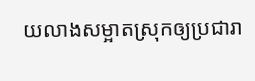យលាងសម្អាតស្រុកឲ្យប្រជារា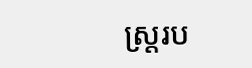ស្ត្ររប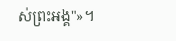ស់ព្រះអង្គ"»។